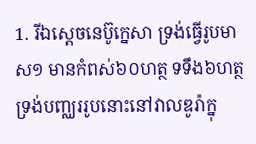1. រីឯស្តេចនេប៊ូក្នេសា ទ្រង់ធ្វើរូបមាស១ មានកំពស់៦០ហត្ថ ទទឹង៦ហត្ថ ទ្រង់បញ្ឈររូបនោះនៅវាលឌូរ៉ាក្នុ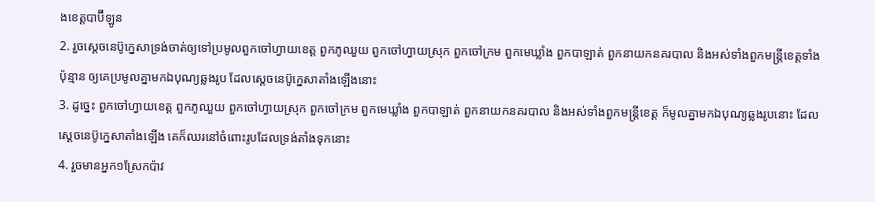ងខេត្តបាប៊ីឡូន
2. រួចស្តេចនេប៊ូក្នេសាទ្រង់ចាត់ឲ្យទៅប្រមូលពួកចៅហ្វាយខេត្ត ពួកភូឈួយ ពួកចៅហ្វាយស្រុក ពួកចៅក្រម ពួកមេឃ្លាំង ពួកបាឡាត់ ពួកនាយកនគរបាល និងអស់ទាំងពួកមន្ត្រីខេត្តទាំងប៉ុន្មាន ឲ្យគេប្រមូលគ្នាមកឯបុណ្យឆ្លងរូប ដែលស្តេចនេប៊ូក្នេសាតាំងឡើងនោះ
3. ដូច្នេះ ពួកចៅហ្វាយខេត្ត ពួកភូឈួយ ពួកចៅហ្វាយស្រុក ពួកចៅក្រម ពួកមេឃ្លាំង ពួកបាឡាត់ ពួកនាយកនគរបាល និងអស់ទាំងពួកមន្ត្រីខេត្ត ក៏មូលគ្នាមកឯបុណ្យឆ្លងរូបនោះ ដែលស្តេចនេប៊ូក្នេសាតាំងឡើង គេក៏ឈរនៅចំពោះរូបដែលទ្រង់តាំងទុកនោះ
4. រួចមានអ្នក១ស្រែកប៉ាវ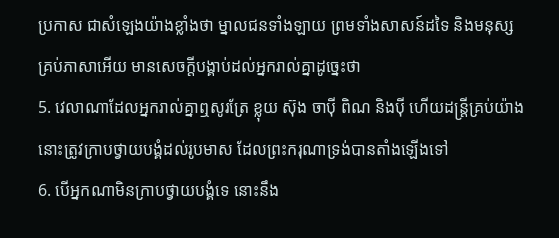ប្រកាស ជាសំឡេងយ៉ាងខ្លាំងថា ម្នាលជនទាំងឡាយ ព្រមទាំងសាសន៍ដទៃ និងមនុស្សគ្រប់ភាសាអើយ មានសេចក្ដីបង្គាប់ដល់អ្នករាល់គ្នាដូច្នេះថា
5. វេលាណាដែលអ្នករាល់គ្នាឮសូរត្រែ ខ្លុយ ស៊ុង ចាប៉ី ពិណ និងប៉ី ហើយដន្ត្រីគ្រប់យ៉ាង នោះត្រូវក្រាបថ្វាយបង្គំដល់រូបមាស ដែលព្រះករុណាទ្រង់បានតាំងឡើងទៅ
6. បើអ្នកណាមិនក្រាបថ្វាយបង្គំទេ នោះនឹង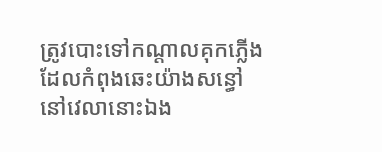ត្រូវបោះទៅកណ្តាលគុកភ្លើង ដែលកំពុងឆេះយ៉ាងសន្ធៅនៅវេលានោះឯង